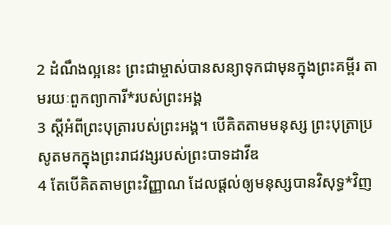2 ដំណឹងល្អនេះ ព្រះជាម្ចាស់បានសន្យាទុកជាមុនក្នុងព្រះគម្ពីរ តាមរយៈពួកព្យាការី*របស់ព្រះអង្គ
3 ស្ដីអំពីព្រះបុត្រារបស់ព្រះអង្គ។ បើគិតតាមមនុស្ស ព្រះបុត្រាប្រសូតមកក្នុងព្រះរាជវង្សរបស់ព្រះបាទដាវីឌ
4 តែបើគិតតាមព្រះវិញ្ញាណ ដែលផ្ដល់ឲ្យមនុស្សបានវិសុទ្ធ*វិញ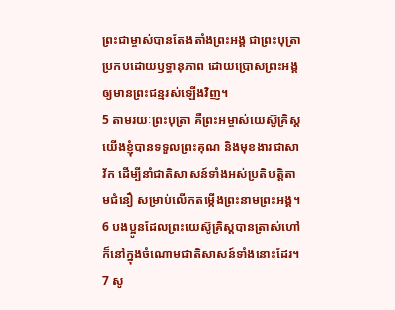ព្រះជាម្ចាស់បានតែងតាំងព្រះអង្គ ជាព្រះបុត្រាប្រកបដោយឫទ្ធានុភាព ដោយប្រោសព្រះអង្គឲ្យមានព្រះជន្មរស់ឡើងវិញ។
5 តាមរយៈព្រះបុត្រា គឺព្រះអម្ចាស់យេស៊ូគ្រិស្ដ យើងខ្ញុំបានទទួលព្រះគុណ និងមុខងារជាសាវ័ក ដើម្បីនាំជាតិសាសន៍ទាំងអស់ប្រតិបត្តិតាមជំនឿ សម្រាប់លើកតម្កើងព្រះនាមព្រះអង្គ។
6 បងប្អូនដែលព្រះយេស៊ូគ្រិស្ដបានត្រាស់ហៅ ក៏នៅក្នុងចំណោមជាតិសាសន៍ទាំងនោះដែរ។
7 សូ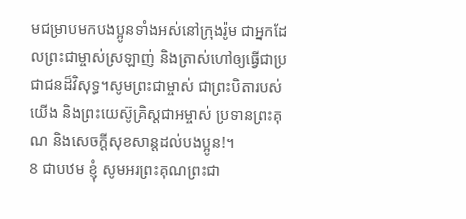មជម្រាបមកបងប្អូនទាំងអស់នៅក្រុងរ៉ូម ជាអ្នកដែលព្រះជាម្ចាស់ស្រឡាញ់ និងត្រាស់ហៅឲ្យធ្វើជាប្រជាជនដ៏វិសុទ្ធ។សូមព្រះជាម្ចាស់ ជាព្រះបិតារបស់យើង និងព្រះយេស៊ូគ្រិស្ដជាអម្ចាស់ ប្រទានព្រះគុណ និងសេចក្ដីសុខសាន្តដល់បងប្អូន!។
8 ជាបឋម ខ្ញុំ សូមអរព្រះគុណព្រះជា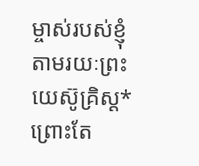ម្ចាស់របស់ខ្ញុំ តាមរយៈព្រះយេស៊ូគ្រិស្ដ* ព្រោះតែ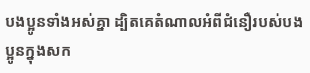បងប្អូនទាំងអស់គ្នា ដ្បិតគេតំណាលអំពីជំនឿរបស់បងប្អូនក្នុងសក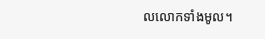លលោកទាំងមូល។